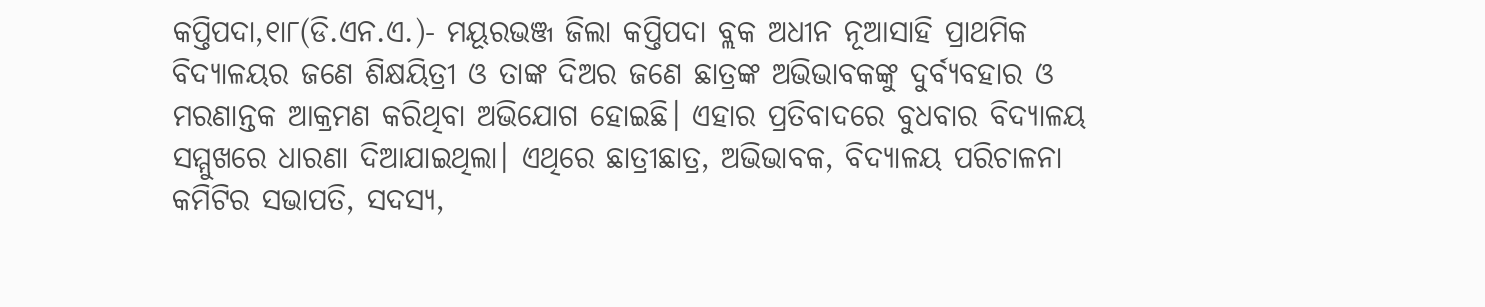କପ୍ତିପଦା,୧ା୮(ଡି.ଏନ.ଏ.)- ମୟୂରଭଞ୍ଜ ଜିଲା କପ୍ତିପଦା ବ୍ଲକ ଅଧୀନ ନୂଆସାହି ପ୍ରାଥମିକ ବିଦ୍ୟାଳୟର ଜଣେ ଶିକ୍ଷୟିତ୍ରୀ ଓ ତାଙ୍କ ଦିଅର ଜଣେ ଛାତ୍ରଙ୍କ ଅଭିଭାବକଙ୍କୁ ଦୁର୍ବ୍ୟବହାର ଓ ମରଣାନ୍ତକ ଆକ୍ରମଣ କରିଥିବା ଅଭିଯୋଗ ହୋଇଛି। ଏହାର ପ୍ରତିବାଦରେ ବୁଧବାର ବିଦ୍ୟାଳୟ ସମ୍ମୁଖରେ ଧାରଣା ଦିଆଯାଇଥିଲା। ଏଥିରେ ଛାତ୍ରୀଛାତ୍ର, ଅଭିଭାବକ, ବିଦ୍ୟାଳୟ ପରିଚାଳନା କମିଟିର ସଭାପତି, ସଦସ୍ୟ,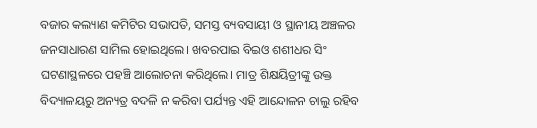ବଜାର କଲ୍ୟାଣ କମିଟିର ସଭାପତି, ସମସ୍ତ ବ୍ୟବସାୟୀ ଓ ସ୍ଥାନୀୟ ଅଞ୍ଚଳର ଜନସାଧାରଣ ସାମିଲ ହୋଇଥିଲେ। ଖବରପାଇ ବିଇଓ ଶଶୀଧର ସିଂ ଘଟଣାସ୍ଥଳରେ ପହଞ୍ଚି ଆଲୋଚନା କରିଥିଲେ। ମାତ୍ର ଶିକ୍ଷୟିତ୍ରୀଙ୍କୁ ଉକ୍ତ ବିଦ୍ୟାଳୟରୁ ଅନ୍ୟତ୍ର ବଦଳି ନ କରିବା ପର୍ଯ୍ୟନ୍ତ ଏହି ଆନ୍ଦୋଳନ ଚାଲୁ ରହିବ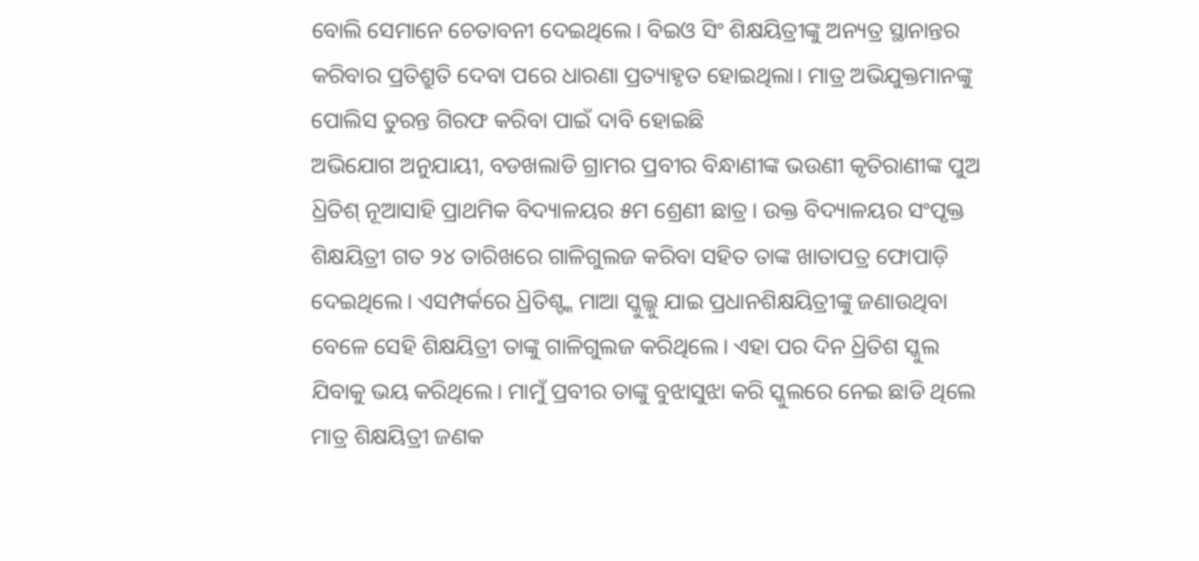ବୋଲି ସେମାନେ ଚେତାବନୀ ଦେଇଥିଲେ। ବିଇଓ ସିଂ ଶିକ୍ଷୟିତ୍ରୀଙ୍କୁ ଅନ୍ୟତ୍ର ସ୍ଥାନାନ୍ତର କରିବାର ପ୍ରତିଶ୍ରୁତି ଦେବା ପରେ ଧାରଣା ପ୍ରତ୍ୟାହୃତ ହୋଇଥିଲା। ମାତ୍ର ଅଭିଯୁକ୍ତମାନଙ୍କୁ ପୋଲିସ ତୁରନ୍ତ ଗିରଫ କରିବା ପାଇଁ ଦାବି ହୋଇଛି
ଅଭିଯୋଗ ଅନୁଯାୟୀ, ବଡଖଲାଡି ଗ୍ରାମର ପ୍ରବୀର ବିନ୍ଧାଣୀଙ୍କ ଭଉଣୀ କୃତିରାଣୀଙ୍କ ପୁଅ ଧ୍ରିତିଶ୍ ନୂଆସାହି ପ୍ରାଥମିକ ବିଦ୍ୟାଳୟର ୫ମ ଶ୍ରେଣୀ ଛାତ୍ର। ଉକ୍ତ ବିଦ୍ୟାଳୟର ସଂପୃକ୍ତ ଶିକ୍ଷୟିତ୍ରୀ ଗତ ୨୪ ତାରିଖରେ ଗାଳିଗୁଲଜ କରିବା ସହିତ ତାଙ୍କ ଖାତାପତ୍ର ଫୋପାଡ଼ି ଦେଇଥିଲେ। ଏସମ୍ପର୍କରେ ଧ୍ରିତିଶ୍ଙ୍କ ମାଆ ସ୍କୁଲ୍କୁ ଯାଇ ପ୍ରଧାନଶିକ୍ଷୟିତ୍ରୀଙ୍କୁ ଜଣାଉଥିବା ବେଳେ ସେହି ଶିକ୍ଷୟିତ୍ରୀ ତାଙ୍କୁ ଗାଳିଗୁଲଜ କରିଥିଲେ। ଏହା ପର ଦିନ ଧ୍ରିତିଶ ସ୍କୁଲ ଯିବାକୁ ଭୟ କରିଥିଲେ। ମାମୁଁ ପ୍ରବୀର ତାଙ୍କୁ ବୁଝାସୁଝା କରି ସ୍କୁଲରେ ନେଇ ଛାଡି ଥିଲେ ମାତ୍ର ଶିକ୍ଷୟିତ୍ରୀ ଜଣକ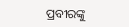ପ୍ରବୀରଙ୍କୁ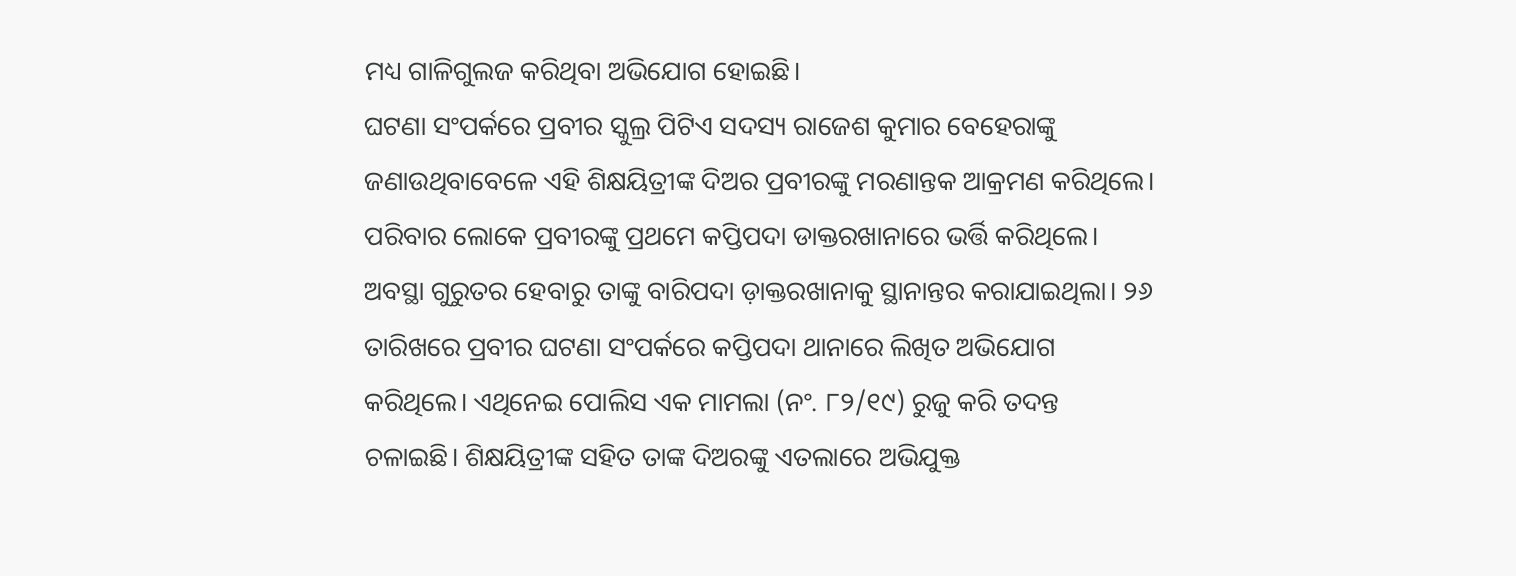ମଧ୍ୟ ଗାଳିଗୁଲଜ କରିଥିବା ଅଭିଯୋଗ ହୋଇଛି।
ଘଟଣା ସଂପର୍କରେ ପ୍ରବୀର ସ୍କୁଲ୍ର ପିଟିଏ ସଦସ୍ୟ ରାଜେଶ କୁମାର ବେହେରାଙ୍କୁ ଜଣାଉଥିବାବେଳେ ଏହି ଶିକ୍ଷୟିତ୍ରୀଙ୍କ ଦିଅର ପ୍ରବୀରଙ୍କୁ ମରଣାନ୍ତକ ଆକ୍ରମଣ କରିଥିଲେ। ପରିବାର ଲୋକେ ପ୍ରବୀରଙ୍କୁ ପ୍ରଥମେ କପ୍ତିପଦା ଡାକ୍ତରଖାନାରେ ଭର୍ତ୍ତି କରିଥିଲେ। ଅବସ୍ଥା ଗୁରୁତର ହେବାରୁ ତାଙ୍କୁ ବାରିପଦା ଡ଼ାକ୍ତରଖାନାକୁ ସ୍ଥାନାନ୍ତର କରାଯାଇଥିଲା। ୨୬ ତାରିଖରେ ପ୍ରବୀର ଘଟଣା ସଂପର୍କରେ କପ୍ତିପଦା ଥାନାରେ ଲିଖିତ ଅଭିଯୋଗ କରିଥିଲେ। ଏଥିନେଇ ପୋଲିସ ଏକ ମାମଲା (ନଂ. ୮୨/୧୯) ରୁଜୁ କରି ତଦନ୍ତ ଚଳାଇଛି। ଶିକ୍ଷୟିତ୍ରୀଙ୍କ ସହିତ ତାଙ୍କ ଦିଅରଙ୍କୁ ଏତଲାରେ ଅଭିଯୁକ୍ତ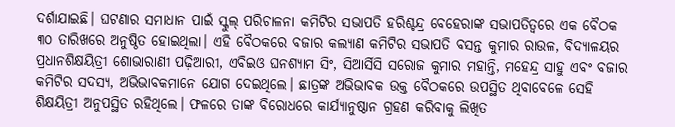ଦର୍ଶାଯାଇଛି। ଘଟଣାର ସମାଧାନ ପାଇଁ ସ୍କୁଲ୍ ପରିଚାଳନା କମିଟିର ସଭାପତି ହରିଶ୍ଚନ୍ଦ୍ର ବେହେରାଙ୍କ ସଭାପତିତ୍ୱରେ ଏକ ବୈଠକ ୩୦ ତାରିଖରେ ଅନୁଷ୍ଠିତ ହୋଇଥିଲା। ଏହି ବୈଠକରେ ବଜାର କଲ୍ୟାଣ କମିଟିର ସଭାପତି ବସନ୍ତ କୁମାର ରାଉଳ, ବିଦ୍ୟାଳୟର ପ୍ରଧାନଶିକ୍ଷୟିତ୍ରୀ ଶୋଭାରାଣୀ ପଢ଼ିଆରୀ, ଏବିଇଓ ଘନଶ୍ୟାମ ସିଂ, ସିଆର୍ସିସି ସରୋଜ କୁମାର ମହାନ୍ତି, ମହେନ୍ଦ୍ର ସାହୁ ଏବଂ ବଜାର କମିଟିର ସଦସ୍ୟ, ଅଭିଭାବକମାନେ ଯୋଗ ଦେଇଥିଲେ। ଛାତ୍ରଙ୍କ ଅଭିଭାବକ ଉକ୍ତ ବୈଠକରେ ଉପସ୍ଥିତ ଥିବାବେଳେ ସେହି ଶିକ୍ଷୟିତ୍ରୀ ଅନୁପସ୍ଥିତ ରହିଥିଲେ। ଫଳରେ ତାଙ୍କ ବିରୋଧରେ କାର୍ଯ୍ୟାନୁଷ୍ଠାନ ଗ୍ରହଣ କରିବାକୁ ଲିଖିତ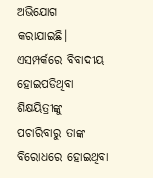ଅଭିଯୋଗ କରାଯାଇଛି। ଏସମ୍ପର୍କରେ ବିବାଦୀୟ ହୋଇପଡିଥିବା ଶିକ୍ଷୟିତ୍ରୀଙ୍କୁ ପଚାରିବାରୁ ତାଙ୍କ ବିରୋଧରେ ହୋଇଥିବା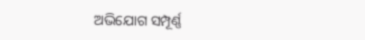ଅଭିଯୋଗ ସମ୍ପୂର୍ଣ୍ଣ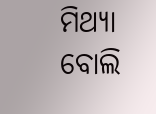ମିଥ୍ୟା ବୋଲି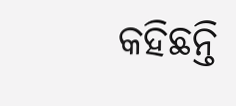କହିଛନ୍ତି